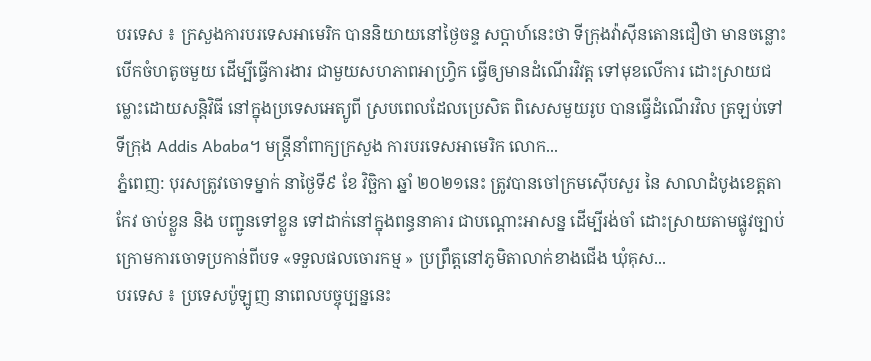បរទេស ៖ ក្រសួងការបរទេសអាមេរិក បាននិយាយនៅថ្ងៃចន្ទ សប្ដាហ៍នេះថា ទីក្រុងវ៉ាស៊ីនតោនជឿថា មានចន្លោះបើកចំហតូចមួយ ដើម្បីធ្វើការងារ ជាមួយសហភាពអាហ្វ្រិក ធ្វើឲ្យមានដំណើរវិវត្ត ទៅមុខលើការ ដោះស្រាយជម្លោះដោយសន្តិវិធី នៅក្នុងប្រទេសអេត្យូពី ស្របពេលដែលប្រេសិត ពិសេសមួយរូប បានធ្វើដំណើរវិល ត្រឡប់ទៅទីក្រុង Addis Ababa។ មន្ត្រីនាំពាក្យក្រសួង ការបរទេសអាមេរិក លោក...
ភ្នំពេញ: បុរសត្រូវចោទម្នាក់ នាថ្ងៃទី៩ ខែ វិច្ឆិកា ឆ្នាំ ២០២១នេះ ត្រូវបានចៅក្រមស៊ើបសួរ នៃ សាលាដំបូងខេត្តតាកែវ ចាប់ខ្លួន និង បញ្ជូនទៅខ្លួន ទៅដាក់នៅក្នុងពន្ធនាគារ ជាបណ្ដោះអាសន្ន ដើម្បីរង់ចាំ ដោះស្រាយតាមផ្លូវច្បាប់ ក្រោមការចោទប្រកាន់ពីបទ «ទទួលផលចោរកម្ម » ប្រព្រឹត្តនៅភូមិតាលាក់ខាងជើង ឃុំគុស...
បរទេស ៖ ប្រទេសប៉ូឡូញ នាពេលបច្ចុប្បន្ននេះ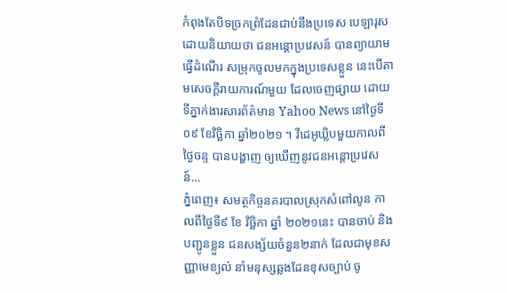កំពុងតែបិទច្រកព្រំដែនជាប់នឹងប្រទេស បេឡារុស ដោយនិយាយថា ជនអន្តោប្រវេសន៍ បានព្យាយាមធ្វើដំណើរ សម្រុកចូលមកក្នុងប្រទេសខ្លួន នេះបើតាមសេចក្តីរាយការណ៍មួយ ដែលចេញផ្សាយ ដោយទីភ្នាក់ងារសារព័ត៌មាន Yahoo News នៅថ្ងៃទី០៩ ខែវិច្ឆិកា ឆ្នាំ២០២១ ។ វីដេអូឃ្លិបមួយកាលពីថ្ងៃចន្ទ បានបង្ហាញ ឲ្យឃើញនូវជនអន្តោប្រវេសន៍...
ភ្នំពេញ៖ សមត្ថកិច្ចនគរបាលស្រុកសំពៅលូន កាលពីថ្ងៃទី៩ ខែ វិច្ឆិកា ឆ្នាំ ២០២១នេះ បានចាប់ និង បញ្ជូនខ្លួន ជនសង្ស័យចំនួន២នាក់ ដែលជាមុខសញ្ញាមេខ្យល់ នាំមនុស្សឆ្លងដែនខុសច្បាប់ ចូ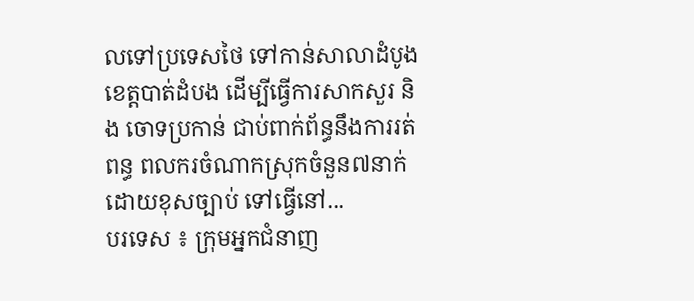លទៅប្រទេសថៃ ទៅកាន់សាលាដំបូងខេត្តបាត់ដំបង ដើម្បីធ្វើការសាកសួរ និង ចោទប្រកាន់ ជាប់ពាក់ព័ន្ធនឹងការរត់ពន្ធ ពលករចំណាកស្រុកចំនួន៧នាក់ ដោយខុសច្បាប់ ទៅធ្វើនៅ...
បរទេស ៖ ក្រុមអ្នកជំនាញ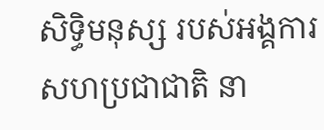សិទ្ធិមនុស្ស របស់អង្គការសហប្រជាជាតិ នា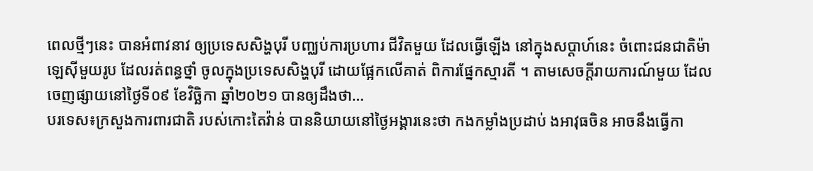ពេលថ្មីៗនេះ បានអំពាវនាវ ឲ្យប្រទេសសិង្ហបុរី បញ្ឈប់ការប្រហារ ជីវិតមួយ ដែលធ្វើឡើង នៅក្នុងសប្ដាហ៍នេះ ចំពោះជនជាតិម៉ាឡេស៊ីមួយរូប ដែលរត់ពន្ធថ្នាំ ចូលក្នុងប្រទេសសិង្ហបុរី ដោយផ្អែកលើគាត់ ពិការផ្នែកស្មារតី ។ តាមសេចក្តីរាយការណ៍មួយ ដែលចេញផ្សាយនៅថ្ងៃទី០៩ ខែវិច្ឆិកា ឆ្នាំ២០២១ បានឲ្យដឹងថា...
បរទេស៖ក្រសួងការពារជាតិ របស់កោះតៃវ៉ាន់ បាននិយាយនៅថ្ងៃអង្គារនេះថា កងកម្លាំងប្រដាប់ ងអាវុធចិន អាចនឹងធ្វើកា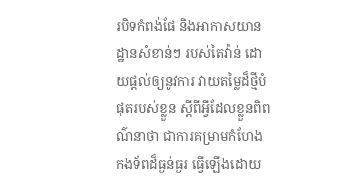របិទកំពង់ផែ និងអាកាសយានដ្ឋានសំខាន់ៗ របស់តៃវ៉ាន់ ដោយផ្តល់ឲ្យនូវការ វាយតម្លៃដ៏ថ្មីបំផុតរបស់ខ្លួន ស្តីពីអ្វីដែលខ្លួនពិពណ៌នាថា ជាការគម្រាមកំហែង កងទ័ពដ៏ធ្ងន់ធ្ងរ ធ្វើឡើងដោយ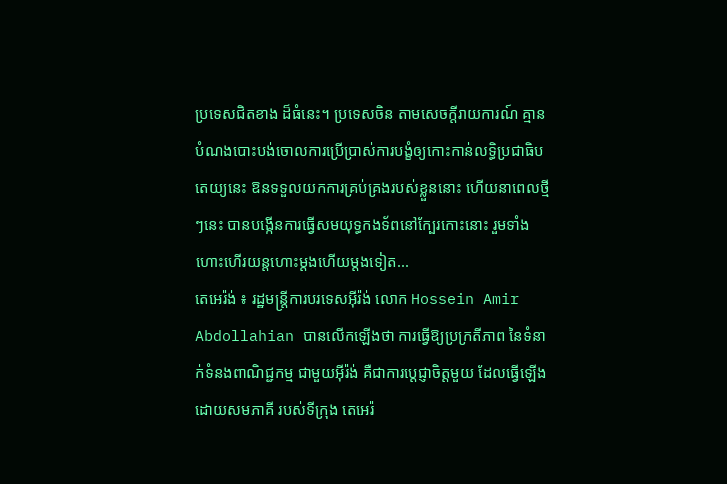ប្រទេសជិតខាង ដ៏ធំនេះ។ ប្រទេសចិន តាមសេចក្តីរាយការណ៍ គ្មានបំណងបោះបង់ចោលការប្រើប្រាស់ការបង្ខំឲ្យកោះកាន់លទ្ធិប្រជាធិបតេយ្យនេះ ឱនទទួលយកការគ្រប់គ្រងរបស់ខ្លួននោះ ហើយនាពេលថ្មីៗនេះ បានបង្កើនការធ្វើសមយុទ្ធកងទ័ពនៅក្បែរកោះនោះ រួមទាំងហោះហើរយន្តហោះម្តងហើយម្តងទៀត...
តេអេរ៉ង់ ៖ រដ្ឋមន្ត្រីការបរទេសអ៊ីរ៉ង់ លោក Hossein Amir Abdollahian បានលើកឡើងថា ការធ្វើឱ្យប្រក្រតីភាព នៃទំនាក់ទំនងពាណិជ្ជកម្ម ជាមួយអ៊ីរ៉ង់ គឺជាការប្តេជ្ញាចិត្តមួយ ដែលធ្វើឡើង ដោយសមភាគី របស់ទីក្រុង តេអេរ៉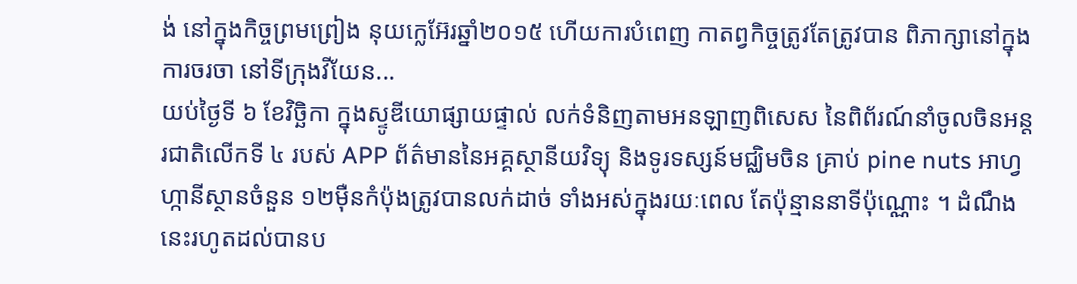ង់ នៅក្នុងកិច្ចព្រមព្រៀង នុយក្លេអ៊ែរឆ្នាំ២០១៥ ហើយការបំពេញ កាតព្វកិច្ចត្រូវតែត្រូវបាន ពិភាក្សានៅក្នុងការចរចា នៅទីក្រុងវីយែន...
យប់ថ្ងៃទី ៦ ខែវិច្ឆិកា ក្នុងស្ទូឌីយោផ្សាយផ្ទាល់ លក់ទំនិញតាមអនឡាញពិសេស នៃពិព័រណ៍នាំចូលចិនអន្តរជាតិលើកទី ៤ របស់ APP ព័ត៌មាននៃអគ្គស្ថានីយវិទ្យុ និងទូរទស្សន៍មជ្ឈិមចិន គ្រាប់ pine nuts អាហ្វហ្កានីស្ថានចំនួន ១២ម៉ឺនកំប៉ុងត្រូវបានលក់ដាច់ ទាំងអស់ក្នុងរយៈពេល តែប៉ុន្មាននាទីប៉ុណ្ណោះ ។ ដំណឹងនេះរហូតដល់បានប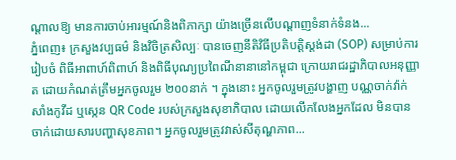ណ្តាលឱ្យ មានការចាប់អារម្មណ៍និងពិភាក្សា យ៉ាងច្រើនលើបណ្តាញទំនាក់ទំនង...
ភ្នំពេញ៖ ក្រសួងវប្បធម៌ និងវិចិត្រសិល្បៈ បានចេញនីតិវិធីប្រតិបត្តិស្តង់ដា (SOP) សម្រាប់ការរៀបចំ ពិធីអាពាហ៍ពិពាហ៍ និងពិធីបុណ្យប្រពៃណីនានានៅកម្ពុជា ក្រោយរាជរដ្ឋាភិបាលអនុញ្ញាត ដោយកំណត់ត្រឹមអ្នកចូលរួម ២០០នាក់ ។ ក្នុងនោះ អ្នកចូលរួមត្រូវបង្ហាញ បណ្ណចាក់វ៉ាក់សាំងកូវីដ ឬស្កេន QR Code របស់ក្រសួងសុខាភិបាល ដោយលើកលែងអ្នកដែល មិនបានចាក់ដោយសារបញ្ហាសុខភាព។ អ្នកចូលរួមត្រូវវាស់សីតុណ្ហភាព...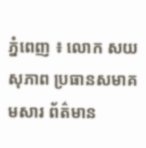ភ្នំពេញ ៖ លោក សយ សុភាព ប្រធានសមាគមសារ ព័ត៌មាន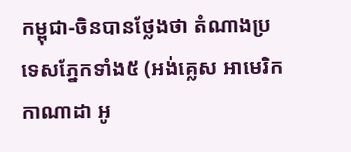កម្ពុជា-ចិនបានថ្លែងថា តំណាងប្រទេសភ្នែកទាំង៥ (អង់គ្លេស អាមេរិក កាណាដា អូ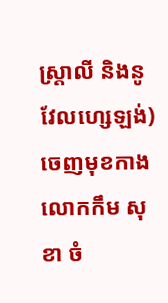ស្ត្រាលី និងនូវែលហ្សេឡង់) ចេញមុខកាង លោកកឹម សុខា ចំ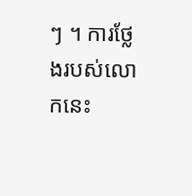ៗ ។ ការថ្លែងរបស់លោកនេះ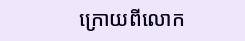ក្រោយពីលោក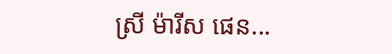ស្រី ម៉ារីស ផេន...